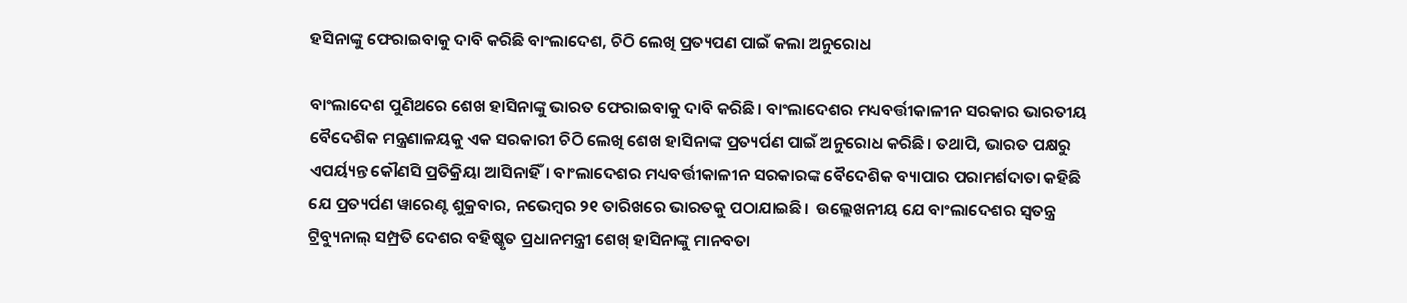ହସିନାଙ୍କୁ ଫେରାଇବାକୁ ଦାବି କରିଛି ବାଂଲାଦେଶ, ଚିଠି ଲେଖି ପ୍ରତ୍ୟପଣ ପାଇଁ କଲା ଅନୁରୋଧ

ବାଂଲାଦେଶ ପୁଣିଥରେ ଶେଖ ହାସିନାଙ୍କୁ ଭାରତ ଫେରାଇବାକୁ ଦାବି କରିଛି। ବାଂଲାଦେଶର ମଧ୍ୟବର୍ତ୍ତୀକାଳୀନ ସରକାର ଭାରତୀୟ ବୈଦେଶିକ ମନ୍ତ୍ରଣାଳୟକୁ ଏକ ସରକାରୀ ଚିଠି ଲେଖି ଶେଖ ହାସିନାଙ୍କ ପ୍ରତ୍ୟର୍ପଣ ପାଇଁ ଅନୁରୋଧ କରିଛି। ତଥାପି, ଭାରତ ପକ୍ଷରୁ ଏପର୍ୟ୍ୟନ୍ତ କୌଣସି ପ୍ରତିକ୍ରିୟା ଆସିନାହିଁ। ବାଂଲାଦେଶର ମଧ୍ୟବର୍ତ୍ତୀକାଳୀନ ସରକାରଙ୍କ ବୈଦେଶିକ ବ୍ୟାପାର ପରାମର୍ଶଦାତା କହିଛି ଯେ ପ୍ରତ୍ୟର୍ପଣ ୱାରେଣ୍ଟ ଶୁକ୍ରବାର, ନଭେମ୍ବର ୨୧ ତାରିଖରେ ଭାରତକୁ ପଠାଯାଇଛି।  ଉଲ୍ଲେଖନୀୟ ଯେ ବାଂଲାଦେଶର ସ୍ୱତନ୍ତ୍ର ଟ୍ରିବ୍ୟୁନାଲ୍ ସମ୍ପ୍ରତି ଦେଶର ବହିଷ୍କୃତ ପ୍ରଧାନମନ୍ତ୍ରୀ ଶେଖ୍ ହାସିନାଙ୍କୁ ମାନବତା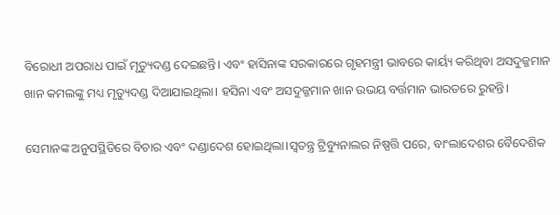ବିରୋଧୀ ଅପରାଧ ପାଇଁ ମୃତ୍ୟୁଦଣ୍ଡ ଦେଇଛନ୍ତି। ଏବଂ ହାସିନାଙ୍କ ସରକାରରେ ଗୃହମନ୍ତ୍ରୀ ଭାବରେ କାର୍ୟ୍ୟ କରିଥିବା ଅସଦୁଜ୍ଜମାନ ଖାନ କମଲଙ୍କୁ ମଧ୍ୟ ମୃତ୍ୟୁଦଣ୍ଡ ଦିଆଯାଇଥିଲା। ହସିନା ଏବଂ ଅସଦୁଜ୍ଜମାନ ଖାନ ଉଭୟ ବର୍ତ୍ତମାନ ଭାରତରେ ରୁହନ୍ତି।

ସେମାନଙ୍କ ଅନୁପସ୍ଥିତିରେ ବିଚାର ଏବଂ ଦଣ୍ଡାଦେଶ ହୋଇଥିଲା।ସ୍ୱତନ୍ତ୍ର ଟ୍ରିବ୍ୟୁନାଲର ନିଷ୍ପତ୍ତି ପରେ, ବାଂଲାଦେଶର ବୈଦେଶିକ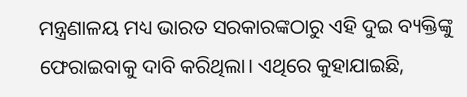ମନ୍ତ୍ରଣାଳୟ ମଧ୍ୟ ଭାରତ ସରକାରଙ୍କଠାରୁ ଏହି ଦୁଇ ବ୍ୟକ୍ତିଙ୍କୁ ଫେରାଇବାକୁ ଦାବି କରିଥିଲା। ଏଥିରେ କୁହାଯାଇଛି,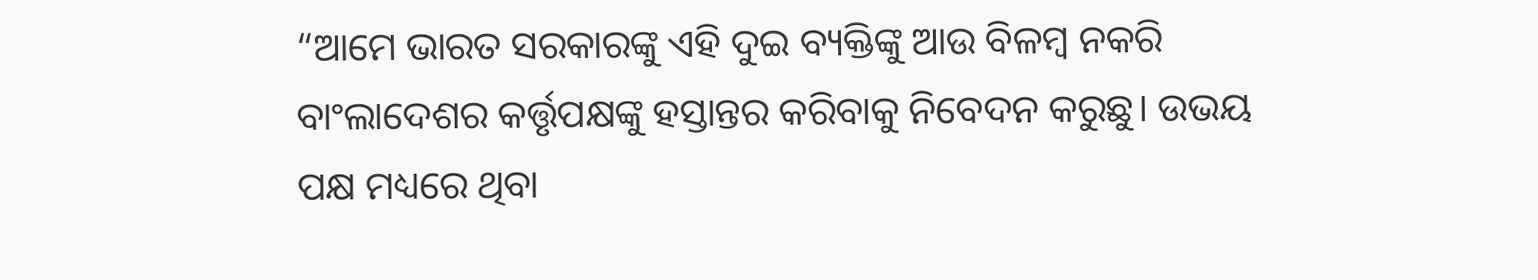“ଆମେ ଭାରତ ସରକାରଙ୍କୁ ଏହି ଦୁଇ ବ୍ୟକ୍ତିଙ୍କୁ ଆଉ ବିଳମ୍ବ ନକରି ବାଂଲାଦେଶର କର୍ତ୍ତୃପକ୍ଷଙ୍କୁ ହସ୍ତାନ୍ତର କରିବାକୁ ନିବେଦନ କରୁଛୁ। ଉଭୟ ପକ୍ଷ ମଧ୍ୟରେ ଥିବା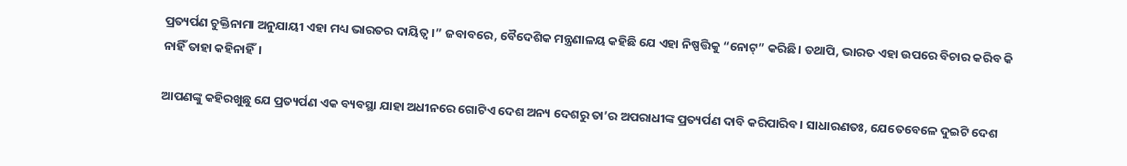ପ୍ରତ୍ୟର୍ପଣ ଚୁକ୍ତିନାମା ଅନୁଯାୟୀ ଏହା ମଧ୍ୟ ଭାରତର ଦାୟିତ୍ୱ।” ଜବାବରେ, ବୈଦେଶିକ ମନ୍ତ୍ରଣାଳୟ କହିଛି ଯେ ଏହା ନିଷ୍ପତ୍ତିକୁ “ନୋଟ୍” କରିଛି। ତଥାପି, ଭାରତ ଏହା ଉପରେ ବିଚାର କରିବ କି ନାହିଁ ତାହା କହିନାହିଁ।

ଆପଣଙ୍କୁ କହିରଖୁଛୁ ଯେ ପ୍ରତ୍ୟର୍ପଣ ଏକ ବ୍ୟବସ୍ଥା ଯାହା ଅଧୀନରେ ଗୋଟିଏ ଦେଶ ଅନ୍ୟ ଦେଶରୁ ତା’ର ଅପରାଧୀଙ୍କ ପ୍ରତ୍ୟର୍ପଣ ଦାବି କରିପାରିବ। ସାଧାରଣତଃ, ଯେତେବେଳେ ଦୁଇଟି ଦେଶ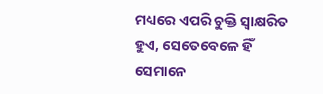ମଧ୍ୟରେ ଏପରି ଚୁକ୍ତି ସ୍ୱାକ୍ଷରିତ ହୁଏ, ସେତେବେଳେ ହିଁ ସେମାନେ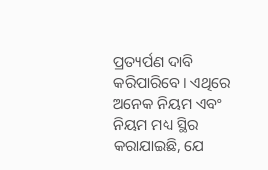ପ୍ରତ୍ୟର୍ପଣ ଦାବି କରିପାରିବେ। ଏଥିରେ ଅନେକ ନିୟମ ଏବଂ ନିୟମ ମଧ୍ୟ ସ୍ଥିର କରାଯାଇଛି, ଯେ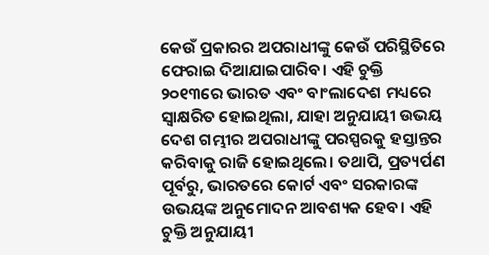କେଉଁ ପ୍ରକାରର ଅପରାଧୀଙ୍କୁ କେଉଁ ପରିସ୍ଥିତିରେ ଫେରାଇ ଦିଆଯାଇପାରିବ। ଏହି ଚୁକ୍ତି ୨୦୧୩ରେ ଭାରତ ଏବଂ ବାଂଲାଦେଶ ମଧ୍ୟରେ ସ୍ୱାକ୍ଷରିତ ହୋଇଥିଲା, ଯାହା ଅନୁଯାୟୀ ଉଭୟ ଦେଶ ଗମ୍ଭୀର ଅପରାଧୀଙ୍କୁ ପରସ୍ପରକୁ ହସ୍ତାନ୍ତର କରିବାକୁ ରାଜି ହୋଇଥିଲେ। ତଥାପି, ପ୍ରତ୍ୟର୍ପଣ ପୂର୍ବରୁ, ଭାରତରେ କୋର୍ଟ ଏବଂ ସରକାରଙ୍କ ଉଭୟଙ୍କ ଅନୁମୋଦନ ଆବଶ୍ୟକ ହେବ। ଏହି ଚୁକ୍ତି ଅନୁଯାୟୀ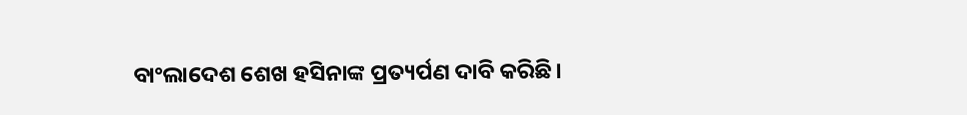ବାଂଲାଦେଶ ଶେଖ ହସିନାଙ୍କ ପ୍ରତ୍ୟର୍ପଣ ଦାବି କରିଛି।